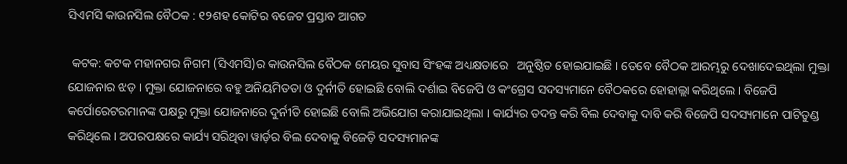ସିଏମସି କାଉନସିଲ ବୈଠକ : ୧୨ଶହ କୋଟିର ବଜେଟ ପ୍ରସ୍ତାବ ଆଗତ

 କଟକ: କଟକ ମହାନଗର ନିଗମ (ସିଏମସି)ର କାଉନସିଲ ବୈଠକ ମେୟର ସୁବାସ ସିଂହଙ୍କ ଅଧ୍ୟକ୍ଷତାରେ   ଅନୁଷ୍ଠିତ ହୋଇଯାଇଛି । ତେବେ ବୈଠକ ଆରମ୍ଭରୁ ଦେଖାଦେଇଥିଲା ମୁକ୍ତା ଯୋଜନାର ଝଡ଼ । ମୁକ୍ତା ଯୋଜନାରେ ବହୁ ଅନିୟମିତତା ଓ ଦୁର୍ନୀତି ହୋଇଛି ବୋଲି ଦର୍ଶାଇ ବିଜେପି ଓ କଂଗ୍ରେସ ସଦସ୍ୟମାନେ ବୈଠକରେ ହୋହାଲ୍ଲା କରିଥିଲେ । ବିଜେପି କର୍ପୋରେଟରମାନଙ୍କ ପକ୍ଷରୁ ମୁକ୍ତା ଯୋଜନାରେ ଦୁର୍ନୀତି ହୋଇଛି ବୋଲି ଅଭିଯୋଗ କରାଯାଇଥିଲା । କାର୍ଯ୍ୟର ତଦନ୍ତ କରି ବିଲ ଦେବାକୁ ଦାବି କରି ବିଜେପି ସଦସ୍ୟମାନେ ପାଟିତୁଣ୍ଡ କରିଥିଲେ । ଅପରପକ୍ଷରେ କାର୍ଯ୍ୟ ସରିଥିବା ୱାର୍ଡ଼ର ବିଲ ଦେବାକୁ ବିଜେଡ଼ି ସଦସ୍ୟମାନଙ୍କ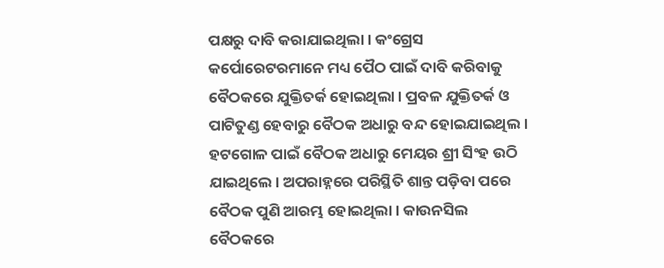ପକ୍ଷରୁ ଦାବି କରାଯାଇଥିଲା । କଂଗ୍ରେସ କର୍ପୋରେଟରମାନେ ମଧ୍ୟ ପୈଠ ପାଇଁ ଦାବି କରିବାକୁ ବୈଠକରେ ଯୁକ୍ତିତର୍କ ହୋଇଥିଲା । ପ୍ରବଳ ଯୁକ୍ତିତର୍କ ଓ ପାଟିତୁଣ୍ଡ ହେବାରୁ ବୈଠକ ଅଧାରୁ ବନ୍ଦ ହୋଇଯାଇଥିଲ । ହଟଗୋଳ ପାଇଁ ବୈଠକ ଅଧାରୁ ମେୟର ଶ୍ରୀ ସିଂହ ଉଠି ଯାଇଥିଲେ । ଅପରାହ୍ନରେ ପରିସ୍ଥିତି ଶାନ୍ତ ପଡ଼ିବା ପରେ ବୈଠକ ପୁଣି ଆରମ୍ଭ ହୋଇଥିଲା । କାଉନସିଲ ବୈଠକରେ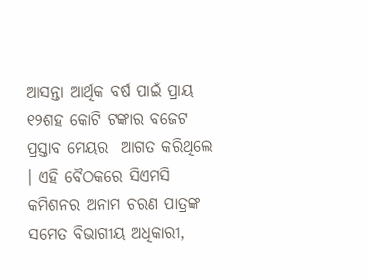ଆସନ୍ତା ଆର୍ଥିକ ବର୍ଷ ପାଇଁ ପ୍ରାୟ ୧୨ଶହ କୋଟି ଟଙ୍କାର ବଜେଟ ପ୍ରସ୍ତାବ ମେୟର  ଆଗତ କରିଥିଲେ । ଏହି ବୈଠକରେ ସିଏମସି କମିଶନର ଅନାମ ଚରଣ ପାତ୍ରଙ୍କ ସମେତ ବିଭାଗୀୟ ଅଧିକାରୀ,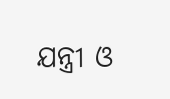ଯନ୍ତ୍ରୀ ଓ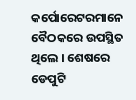କର୍ପୋରେଟରମାନେ ବୈଠକରେ ଉପସ୍ଥିତ ଥିଲେ । ଶେଷରେ ଡେପୁଟି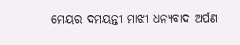ମେୟର ଦମୟନ୍ତୀ ମାଝୀ ଧନ୍ୟବାଦ ଅର୍ପଣ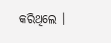କରିଥିଲେ ।